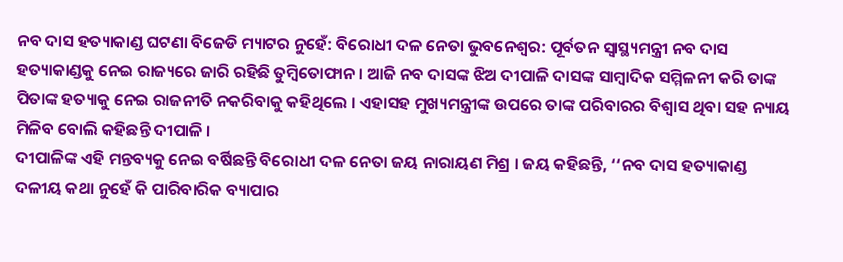ନବ ଦାସ ହତ୍ୟାକାଣ୍ଡ ଘଟଣା ବିଜେଡି ମ୍ୟାଟର ନୁହେଁ: ବିରୋଧୀ ଦଳ ନେତା ଭୁବନେଶ୍ବର: ପୂର୍ବତନ ସ୍ବାସ୍ଥ୍ୟମନ୍ତ୍ରୀ ନବ ଦାସ ହତ୍ୟାକାଣ୍ଡକୁ ନେଇ ରାଜ୍ୟରେ ଜାରି ରହିଛି ତୁମ୍ବିତୋଫାନ । ଆଜି ନବ ଦାସଙ୍କ ଝିଅ ଦୀପାଳି ଦାସଙ୍କ ସାମ୍ବାଦିକ ସମ୍ମିଳନୀ କରି ତାଙ୍କ ପିତାଙ୍କ ହତ୍ୟାକୁ ନେଇ ରାଜନୀତି ନକରିବାକୁ କହିଥିଲେ । ଏହାସହ ମୁଖ୍ୟମନ୍ତ୍ରୀଙ୍କ ଉପରେ ତାଙ୍କ ପରିବାରର ବିଶ୍ବାସ ଥିବା ସହ ନ୍ୟାୟ ମିଳିବ ବୋଲି କହିଛନ୍ତି ଦୀପାଳି ।
ଦୀପାଳିଙ୍କ ଏହି ମନ୍ତବ୍ୟକୁ ନେଇ ବର୍ଷିଛନ୍ତି ବିରୋଧୀ ଦଳ ନେତା ଜୟ ନାରାୟଣ ମିଶ୍ର । ଜୟ କହିଛନ୍ତି, ‘‘ନବ ଦାସ ହତ୍ୟାକାଣ୍ଡ ଦଳୀୟ କଥା ନୁହେଁ କି ପାରିବାରିକ ବ୍ୟାପାର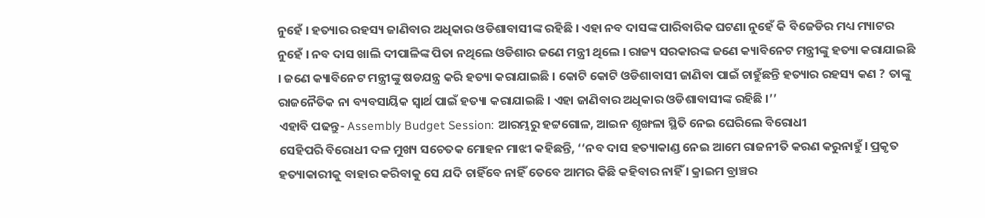ନୁହେଁ । ହତ୍ୟାର ରହସ୍ୟ ଜାଣିବାର ଅଧିକାର ଓଡିଶାବାସୀଙ୍କ ରହିଛି । ଏହା ନବ ଦାସଙ୍କ ପାରିବାରିକ ଘଟଣା ନୁହେଁ କି ବିଜେଡିର ମଧ୍ୟ ମ୍ୟାଟର ନୁହେଁ । ନବ ଦାସ ଖାଲି ଦୀପାଳିଙ୍କ ପିତା ନଥିଲେ ଓଡିଶାର ଜଣେ ମନ୍ତ୍ରୀ ଥିଲେ । ରାଜ୍ୟ ସରକାରଙ୍କ ଜଣେ କ୍ୟାବିନେଟ ମନ୍ତ୍ରୀଙ୍କୁ ହତ୍ୟା କରାଯାଇଛି । ଜଣେ କ୍ୟାବିନେଟ ମନ୍ତ୍ରୀଙ୍କୁ ଷଡଯନ୍ତ୍ର କରି ହତ୍ୟା କରାଯାଇଛି । କୋଟି କୋଟି ଓଡିଶାବାସୀ ଜାଣିବା ପାଇଁ ଚାହୁଁଛନ୍ତି ହତ୍ୟାର ରହସ୍ୟ କଣ ? ତାଙ୍କୁ ରାଜନୈତିକ ନା ବ୍ୟବସାୟିକ ସ୍ୱାର୍ଥ ପାଇଁ ହତ୍ୟା କରାଯାଇଛି । ଏହା ଜାଣିବାର ଅଧିକାର ଓଡିଶାବାସୀଙ୍କ ରହିଛି ।’’
ଏହାବି ପଢନ୍ତୁ- Assembly Budget Session: ଆରମ୍ଭରୁ ହଟ୍ଟଗୋଳ, ଆଇନ ଶୃଙ୍ଖଳା ସ୍ଥିତି ନେଇ ଘେରିଲେ ବିରୋଧୀ
ସେହିପରି ବିରୋଧୀ ଦଳ ମୁଖ୍ୟ ସଚେତକ ମୋହନ ମାଝୀ କହିଛନ୍ତି, ‘‘ନବ ଦାସ ହତ୍ୟାକାଣ୍ଡ ନେଇ ଆମେ ରାଜନୀତି କରଣ କରୁନାହୁଁ। ପ୍ରକୃତ ହତ୍ୟାକାରୀକୁ ବାହାର କରିବାକୁ ସେ ଯଦି ଚାହିଁବେ ନାହିଁ ତେବେ ଆମର କିଛି କହିବାର ନାହିଁ । କ୍ରାଇମ ବ୍ରାଞ୍ଚର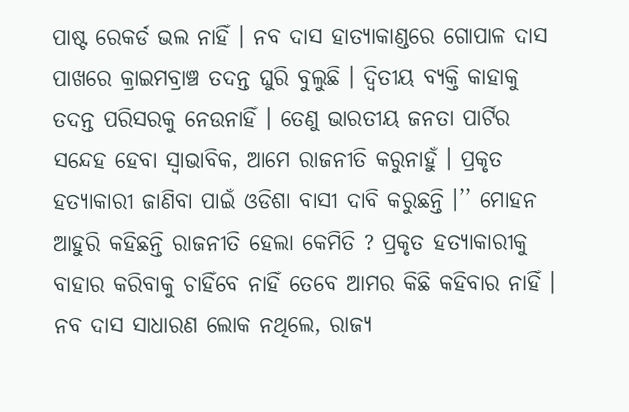ପାଷ୍ଟ ରେକର୍ଡ ଭଲ ନାହିଁ । ନବ ଦାସ ହାତ୍ୟାକାଣ୍ଡରେ ଗୋପାଳ ଦାସ ପାଖରେ କ୍ରାଇମବ୍ରାଞ୍ଚ ତଦନ୍ତ ଘୁରି ବୁଲୁଛି । ଦ୍ଵିତୀୟ ବ୍ୟକ୍ତି କାହାକୁ ତଦନ୍ତ ପରିସରକୁ ନେଉନାହିଁ । ତେଣୁ ଭାରତୀୟ ଜନତା ପାର୍ଟିର ସନ୍ଦେହ ହେବା ସ୍ୱାଭାବିକ, ଆମେ ରାଜନୀତି କରୁନାହୁଁ । ପ୍ରକୃତ ହତ୍ୟାକାରୀ ଜାଣିବା ପାଇଁ ଓଡିଶା ବାସୀ ଦାବି କରୁଛନ୍ତି ।’’ ମୋହନ ଆହୁରି କହିଛନ୍ତି ରାଜନୀତି ହେଲା କେମିତି ? ପ୍ରକୃତ ହତ୍ୟାକାରୀକୁ ବାହାର କରିବାକୁ ଚାହିଁବେ ନାହିଁ ତେବେ ଆମର କିଛି କହିବାର ନାହିଁ । ନବ ଦାସ ସାଧାରଣ ଲୋକ ନଥିଲେ, ରାଜ୍ୟ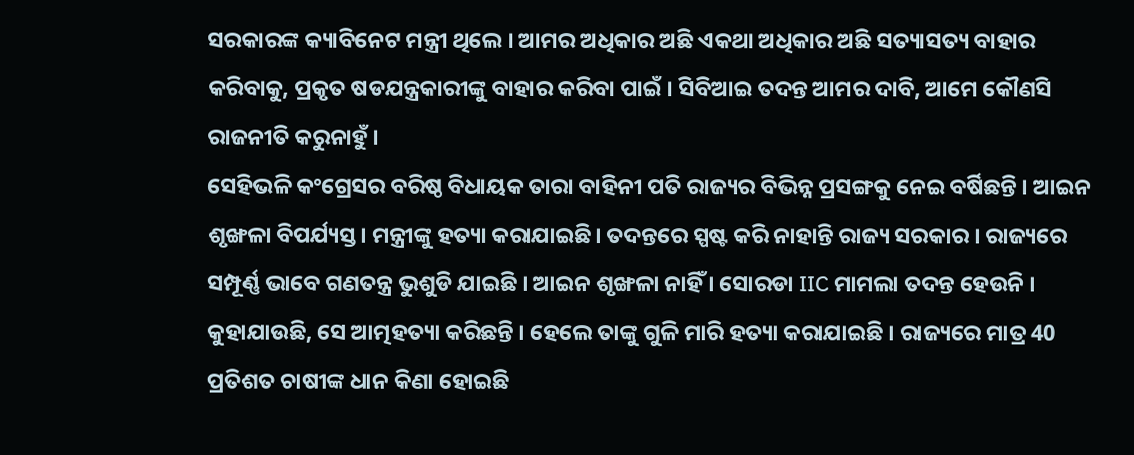ସରକାରଙ୍କ କ୍ୟାବିନେଟ ମନ୍ତ୍ରୀ ଥିଲେ । ଆମର ଅଧିକାର ଅଛି ଏକଥା ଅଧିକାର ଅଛି ସତ୍ୟାସତ୍ୟ ବାହାର କରିବାକୁ, ପ୍ରକୃତ ଷଡଯନ୍ତ୍ରକାରୀଙ୍କୁ ବାହାର କରିବା ପାଇଁ । ସିବିଆଇ ତଦନ୍ତ ଆମର ଦାବି, ଆମେ କୌଣସି ରାଜନୀତି କରୁନାହୁଁ ।
ସେହିଭଳି କଂଗ୍ରେସର ବରିଷ୍ଠ ବିଧାୟକ ତାରା ବାହିନୀ ପତି ରାଜ୍ୟର ବିଭିନ୍ନ ପ୍ରସଙ୍ଗକୁ ନେଇ ବର୍ଷିଛନ୍ତି । ଆଇନ ଶୃଙ୍ଖଳା ବିପର୍ଯ୍ୟସ୍ତ। ମନ୍ତ୍ରୀଙ୍କୁ ହତ୍ୟା କରାଯାଇଛି। ତଦନ୍ତରେ ସ୍ପଷ୍ଟ କରି ନାହାନ୍ତି ରାଜ୍ୟ ସରକାର । ରାଜ୍ୟରେ ସମ୍ପୂର୍ଣ୍ଣ ଭାବେ ଗଣତନ୍ତ୍ର ଭୁଶୁଡି ଯାଇଛି । ଆଇନ ଶୃଙ୍ଖଳା ନାହିଁ । ସୋରଡା IIC ମାମଲା ତଦନ୍ତ ହେଉନି । କୁହାଯାଉଛି, ସେ ଆତ୍ମହତ୍ୟା କରିଛନ୍ତି । ହେଲେ ତାଙ୍କୁ ଗୁଳି ମାରି ହତ୍ୟା କରାଯାଇଛି । ରାଜ୍ୟରେ ମାତ୍ର 40 ପ୍ରତିଶତ ଚାଷୀଙ୍କ ଧାନ କିଣା ହୋଇଛି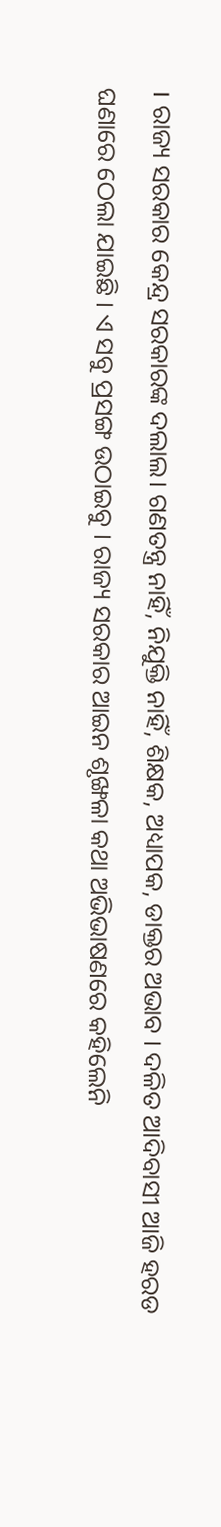। ରାଜ୍ୟ ସରକାର କେନ୍ଦ୍ର ସରକାରଙ୍କ ଦଲାଲ। ଗଣତନ୍ତ୍ର ନାହିଁ, ନିଯୁକ୍ତି ନାହିଁ, ଶିକ୍ଷକ, ଅଧ୍ୟାପକ, ଡାକ୍ତର ଅଭାବ । ଦଳିତ ଆଦିବାସୀ ଆଜି ହରଡ ଘଣାରେ ଠେଲା ଯାଇଛି । ଏ ସବୁ ପ୍ରସଙ୍ଗ ଉଠାଇବୁ । ରାଜ୍ୟ ସରକାର ଆଇନ ଶୃଙ୍ଖଳା କଥା ଅଭିଭାଷଣରେ କହିଲେନି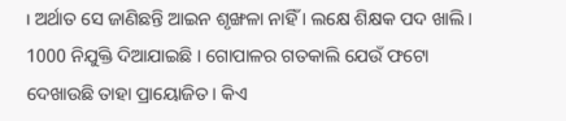। ଅର୍ଥାତ ସେ ଜାଣିଛନ୍ତି ଆଇନ ଶୃଙ୍ଖଳା ନାହିଁ । ଲକ୍ଷେ ଶିକ୍ଷକ ପଦ ଖାଲି । 1000 ନିଯୁକ୍ତି ଦିଆଯାଇଛି । ଗୋପାଳର ଗତକାଲି ଯେଉଁ ଫଟୋ ଦେଖାଉଛି ତାହା ପ୍ରାୟୋଜିତ। କିଏ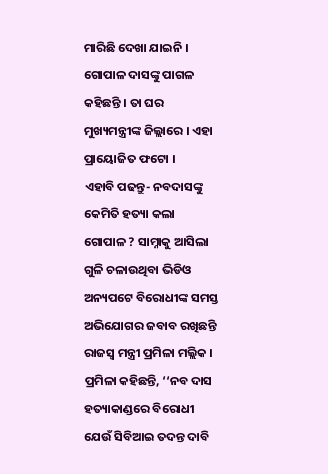ମାରିଛି ଦେଖା ଯାଇନି । ଗୋପାଳ ଦାସଙ୍କୁ ପାଗଳ କହିଛନ୍ତି । ତା ଘର ମୁଖ୍ୟମନ୍ତ୍ରୀଙ୍କ ଜିଲ୍ଲାରେ । ଏହା ପ୍ରାୟୋଜିତ ଫଟୋ ।
ଏହାବି ପଢନ୍ତୁ- ନବଦାସଙ୍କୁ କେମିତି ହତ୍ୟା କଲା ଗୋପାଳ ? ସାମ୍ନାକୁ ଆସିଲା ଗୁଳି ଚଳାଉଥିବା ଭିଡିଓ
ଅନ୍ୟପଟେ ବିରୋଧୀଙ୍କ ସମସ୍ତ ଅଭିଯୋଗର ଜବାବ ରଖିଛନ୍ତି ରାଜସ୍ବ ମନ୍ତ୍ରୀ ପ୍ରମିଳା ମଲ୍ଲିକ । ପ୍ରମିଳା କହିଛନ୍ତି, ‘‘ନବ ଦାସ ହତ୍ୟାକାଣ୍ଡରେ ବିରୋଧୀ ଯେଉଁ ସିବିଆଇ ତଦନ୍ତ ଦାବି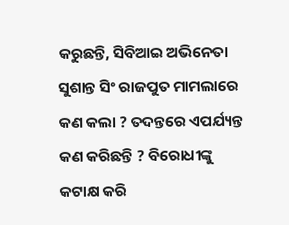କରୁଛନ୍ତି, ସିବିଆଇ ଅଭିନେତା ସୁଶାନ୍ତ ସିଂ ରାଜପୁତ ମାମଲାରେ କଣ କଲା ? ତଦନ୍ତରେ ଏପର୍ଯ୍ୟନ୍ତ କଣ କରିଛନ୍ତି ? ବିରୋଧୀଙ୍କୁ କଟାକ୍ଷ କରି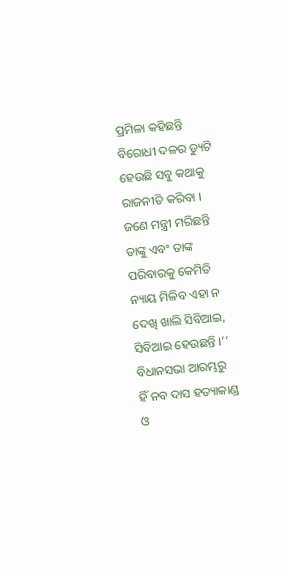ପ୍ରମିଳା କହିଛନ୍ତି ବିରୋଧୀ ଦଳର ଡ୍ୟୁଟି ହେଉଛି ସବୁ କଥାକୁ ରାଜନୀତି କରିବା । ଜଣେ ମନ୍ତ୍ରୀ ମରିଛନ୍ତି ତାଙ୍କୁ ଏବଂ ତାଙ୍କ ପରିବାରକୁ କେମିତି ନ୍ୟାୟ ମିଳିବ ଏହା ନ ଦେଖି ଖାଲି ସିବିଆଇ, ସିବିଆଇ ହେଉଛନ୍ତି ।’’
ବିଧାନସଭା ଆରମ୍ଭରୁ ହିଁ ନବ ଦାସ ହତ୍ୟାକାଣ୍ଡ ଓ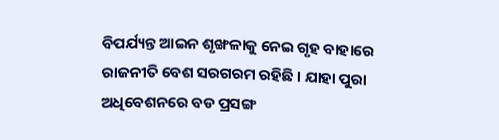ବିପର୍ଯ୍ୟନ୍ତ ଆଇନ ଶୃଙ୍ଖଳାକୁ ନେଇ ଗୃହ ବାହାରେ ରାଜନୀତି ବେଶ ସରଗରମ ରହିଛି । ଯାହା ପୁରା ଅଧିବେଶନରେ ବଡ ପ୍ରସଙ୍ଗ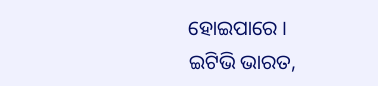ହୋଇପାରେ ।
ଇଟିଭି ଭାରତ,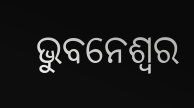ଭୁବନେଶ୍ବର